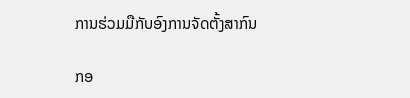ການຮ່ວມມືກັບອົງການຈັດຕັ້ງສາກົນ

ກອ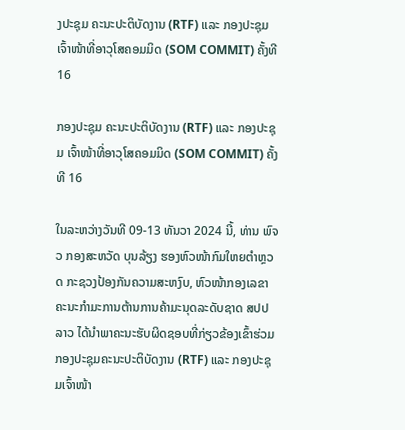ງປະຊຸມ ຄະນະປະຕິບັດງານ (RTF) ແລະ ກອງປະຊຸມ ເຈົ້າໜ້າທີ່ອາວຸໂສຄອມມິດ (SOM COMMIT) ຄັ້ງທີ 16

ກອງປະຊຸມ ຄະນະປະຕິບັດງານ (RTF) ແລະ ກອງປະຊຸມ ເຈົ້າໜ້າທີ່ອາວຸໂສຄອມມິດ (SOM COMMIT) ຄັ້ງທີ 16

ໃນລະຫວ່າງວັນທີ 09-13 ທັນວາ 2024 ນີ້, ທ່ານ ພົຈວ ກອງສະຫວັດ ບຸນລ້ຽງ ຮອງຫົວໜ້າກົມໃຫຍຕໍາຫຼວດ ກະຊວງປ້ອງກັນຄວາມສະຫງົບ, ຫົວໜ້າກອງເລຂາຄະນະກຳມະການຕ້ານການຄ້າມະນຸດລະດັບຊາດ ສປປ ລາວ ໄດ້ນໍາພາຄະນະຮັບຜິດຊອບທີ່ກ່ຽວຂ້ອງເຂົ້າຮ່ວມກອງປະຊຸມຄະນະປະຕິບັດງານ (RTF) ແລະ ກອງປະຊຸມເຈົ້າໜ້າ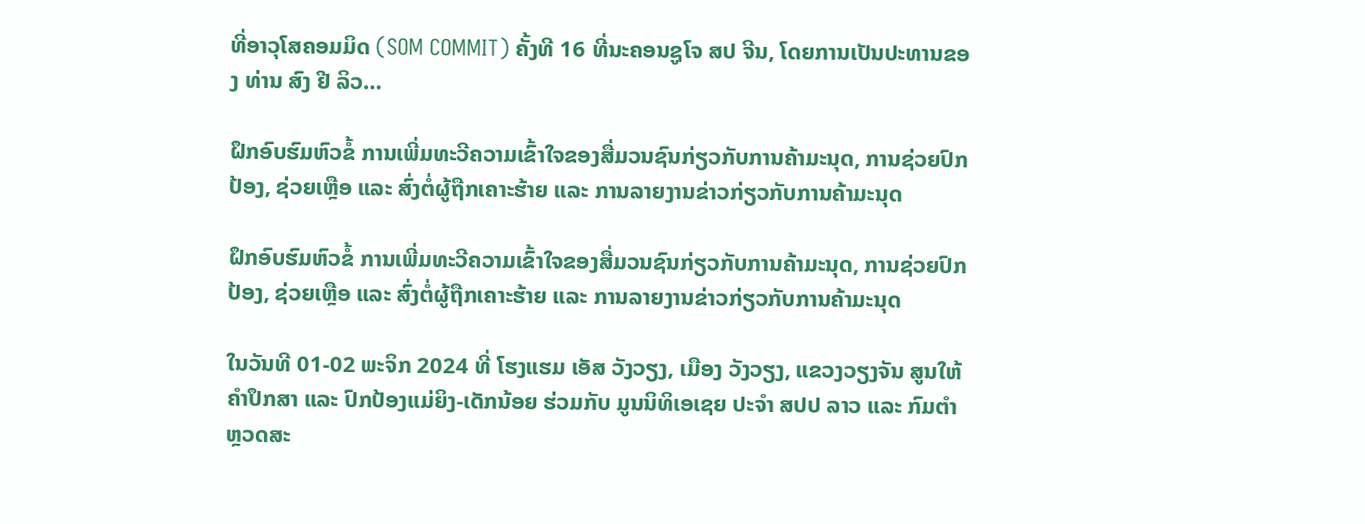ທີ່ອາວຸໂສຄອມມິດ (SOM COMMIT) ຄັ້ງທີ 16 ທີ່ນະຄອນຊູໂຈ ສປ ຈີນ, ໂດຍການເປັນປະທານຂອງ ທ່ານ ສົງ ຢີ ລິວ…

ຝຶກອົບຮົມຫົວຂໍ້ ການເພີ່ມທະວີຄວາມເຂົ້າໃຈຂອງສື່ມວນຊົນກ່ຽວກັບການຄ້າມະນຸດ, ການຊ່ວຍປົກປ້ອງ, ຊ່ວຍເຫຼືອ ແລະ ສົ່ງຕໍ່ຜູ້ຖືກເຄາະຮ້າຍ ແລະ ການລາຍງານຂ່າວກ່ຽວກັບການຄ້າມະນຸດ

ຝຶກອົບຮົມຫົວຂໍ້ ການເພີ່ມທະວີຄວາມເຂົ້າໃຈຂອງສື່ມວນຊົນກ່ຽວກັບການຄ້າມະນຸດ, ການຊ່ວຍປົກປ້ອງ, ຊ່ວຍເຫຼືອ ແລະ ສົ່ງຕໍ່ຜູ້ຖືກເຄາະຮ້າຍ ແລະ ການລາຍງານຂ່າວກ່ຽວກັບການຄ້າມະນຸດ

ໃນວັນທີ 01-02 ພະຈິກ 2024 ທີ່ ໂຮງແຮມ ເອັສ ວັງວຽງ, ເມືອງ ວັງວຽງ, ແຂວງວຽງຈັນ ສູນໃຫ້ຄໍາປຶກສາ ແລະ ປົກປ້ອງແມ່ຍິງ-ເດັກນ້ອຍ ຮ່ວມກັບ ມູນນິທິເອເຊຍ ປະຈໍາ ສປປ ລາວ ແລະ ກົມຕໍາຫຼວດສະ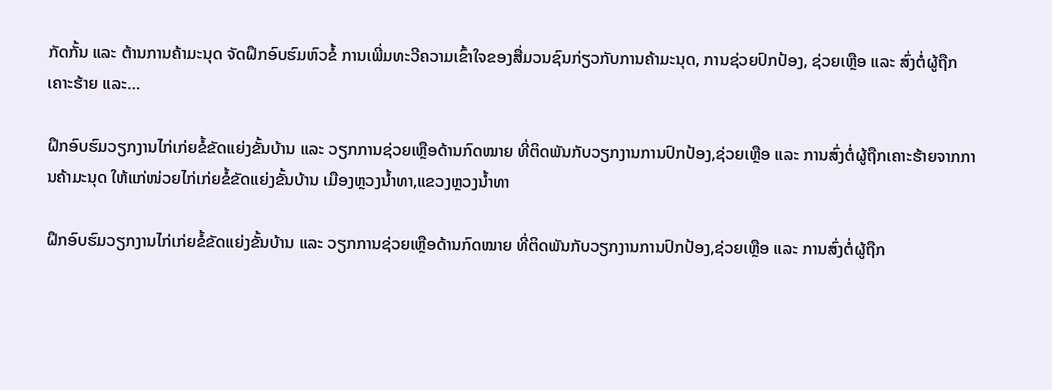ກັດກັ້ນ ແລະ ຕ້ານການຄ້າມະນຸດ ຈັດຝຶກອົບຮົມຫົວຂໍ້ ການເພີ່ມທະວີຄວາມເຂົ້າໃຈຂອງສື່ມວນຊົນກ່ຽວກັບການຄ້າມະນຸດ, ການຊ່ວຍປົກປ້ອງ, ຊ່ວຍເຫຼືອ ແລະ ສົ່ງຕໍ່ຜູ້ຖືກເຄາະຮ້າຍ ແລະ…

ຝຶກອົບຮົມວຽກງານໄກ່ເກ່ຍຂໍ້ຂັດແຍ່ງຂັ້ນບ້ານ ແລະ ວຽກການຊ່ວຍເຫຼືອດ້ານກົດໝາຍ ທີ່ຕິດພັນກັບວຽກງານການປົກປ້ອງ,ຊ່ວຍເຫຼືອ ແລະ ການສົ່ງຕໍ່ຜູ້ຖືກເຄາະຮ້າຍຈາກການຄ້າມະນຸດ ໃຫ້ແກ່ໜ່ວຍໄກ່ເກ່ຍຂໍ້ຂັດແຍ່ງຂັ້ນບ້ານ ເມືອງຫຼວງນໍ້າທາ,ແຂວງຫຼວງນໍ້າທາ

ຝຶກອົບຮົມວຽກງານໄກ່ເກ່ຍຂໍ້ຂັດແຍ່ງຂັ້ນບ້ານ ແລະ ວຽກການຊ່ວຍເຫຼືອດ້ານກົດໝາຍ ທີ່ຕິດພັນກັບວຽກງານການປົກປ້ອງ,ຊ່ວຍເຫຼືອ ແລະ ການສົ່ງຕໍ່ຜູ້ຖືກ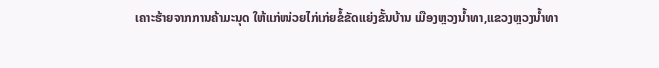ເຄາະຮ້າຍຈາກການຄ້າມະນຸດ ໃຫ້ແກ່ໜ່ວຍໄກ່ເກ່ຍຂໍ້ຂັດແຍ່ງຂັ້ນບ້ານ ເມືອງຫຼວງນໍ້າທາ,ແຂວງຫຼວງນໍ້າທາ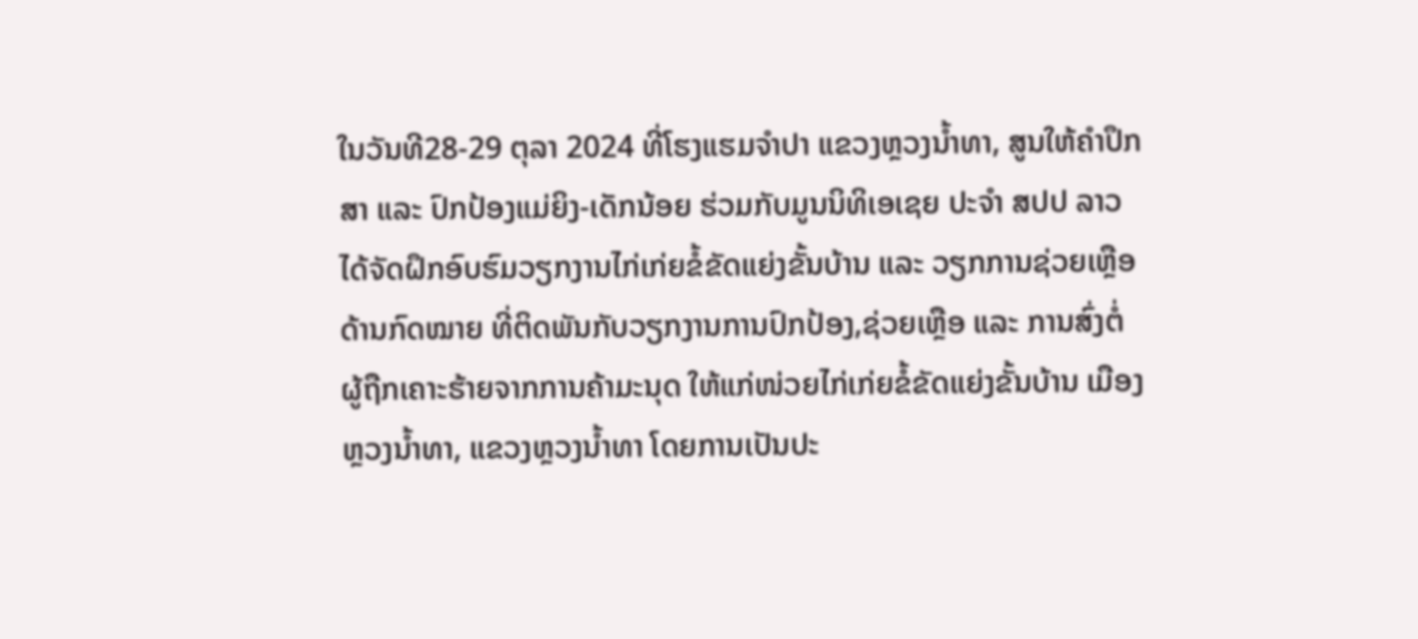ໃນວັນທີ28-29 ຕຸລາ 2024 ທີ່ໂຮງແຮມຈໍາປາ ແຂວງຫຼວງນໍ້າທາ, ສູນໃຫ້ຄໍາປຶກສາ ແລະ ປົກປ້ອງແມ່ຍິງ-ເດັກນ້ອຍ ຮ່ວມກັບມູນນິທິເອເຊຍ ປະຈໍາ ສປປ ລາວ ໄດ້ຈັດຝຶກອົບຮົມວຽກງານໄກ່ເກ່ຍຂໍ້ຂັດແຍ່ງຂັ້ນບ້ານ ແລະ ວຽກການຊ່ວຍເຫຼືອດ້ານກົດໝາຍ ທີ່ຕິດພັນກັບວຽກງານການປົກປ້ອງ,ຊ່ວຍເຫຼືອ ແລະ ການສົ່ງຕໍ່ຜູ້ຖືກເຄາະຮ້າຍຈາກການຄ້າມະນຸດ ໃຫ້ແກ່ໜ່ວຍໄກ່ເກ່ຍຂໍ້ຂັດແຍ່ງຂັ້ນບ້ານ ເມືອງຫຼວງນໍ້າທາ, ແຂວງຫຼວງນໍ້າທາ ໂດຍການເປັນປະ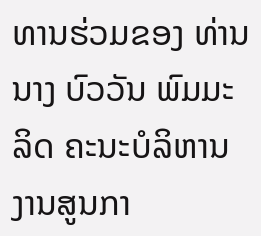ທານຮ່ວມຂອງ ທ່ານ ນາງ ບົວວັນ ພົມມະລິດ ຄະນະບໍລິຫານງານສູນກາ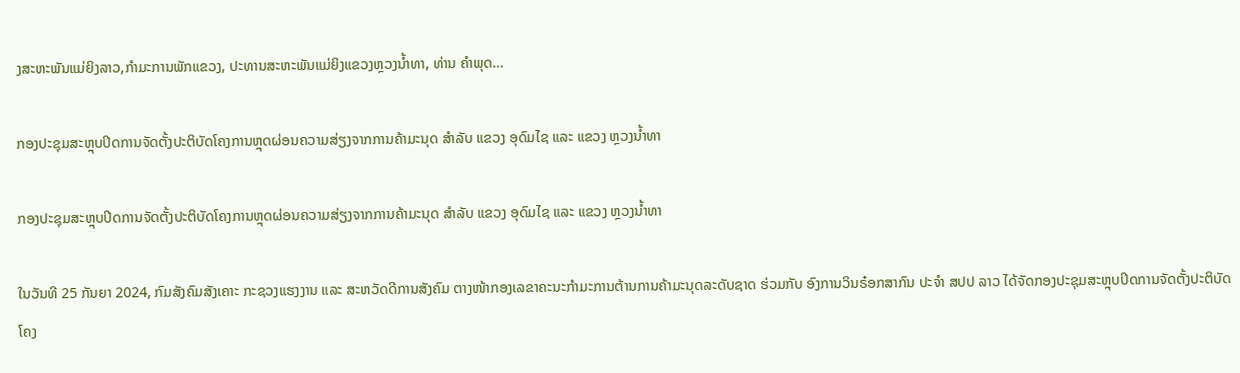ງສະຫະພັນແມ່ຍິງລາວ,ກຳມະການພັກແຂວງ, ປະທານສະຫະພັນແມ່ຍິງແຂວງຫຼວງນໍ້າທາ, ທ່ານ ຄໍາພຸດ…

ກອງປະຊຸມສະຫຼຸບປິດການຈັດຕັ້ງປະຕິບັດໂຄງການຫຼຸດຜ່ອນຄວາມສ່ຽງຈາກການຄ້າມະນຸດ ສຳລັບ ແຂວງ ອຸດົມໄຊ ແລະ ແຂວງ ຫຼວງນໍ້າທາ

ກອງປະຊຸມສະຫຼຸບປິດການຈັດຕັ້ງປະຕິບັດໂຄງການຫຼຸດຜ່ອນຄວາມສ່ຽງຈາກການຄ້າມະນຸດ ສຳລັບ ແຂວງ ອຸດົມໄຊ ແລະ ແຂວງ ຫຼວງນໍ້າທາ

ໃນວັນທີ 25 ກັນຍາ 2024, ກົມສັງຄົມສັງເຄາະ ກະຊວງແຮງງານ ແລະ ສະຫວັດດີການສັງຄົມ ຕາງໜ້າກອງເລຂາຄະນະກຳມະການຕ້ານການຄ້າມະນຸດລະດັບຊາດ ຮ່ວມກັບ ອົງການວິນຣ໋ອກສາກົນ ປະຈຳ ສປປ ລາວ ໄດ້ຈັດກອງປະຊຸມສະຫຼຸບປິດການຈັດຕັ້ງປະຕິບັດໂຄງ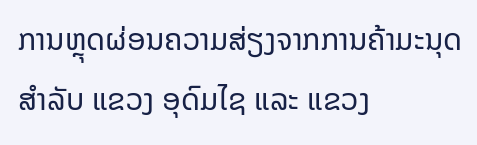ການຫຼຸດຜ່ອນຄວາມສ່ຽງຈາກການຄ້າມະນຸດ ສຳລັບ ແຂວງ ອຸດົມໄຊ ແລະ ແຂວງ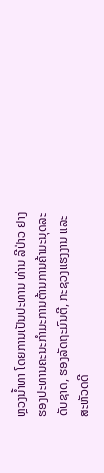ຫຼວງນໍ້າທາ ໂດຍການເປັນປະທານ ທ່ານ ລີປ່າວ ຢາງ ຮອງປະທານຄະນະກຳມະການຕ້ານການຄ້າມະນຸດລະດັບຊາດ, ຮອງລັດຖະມົນຕີ, ກະຊວງແຮງງານ ແລະ ສະຫັວດດີ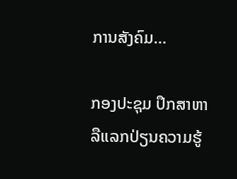ການສັງຄົມ…

ກອງປະຊຸມ ປຶກສາຫາລືແລກປ່ຽນຄວາມຮູ້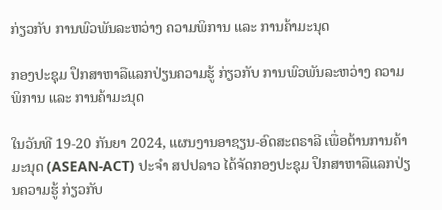ກ່ຽວກັບ ການພົວພັນລະຫວ່າງ ຄວາມພິການ ແລະ ການຄ້າມະນຸດ

ກອງປະຊຸມ ປຶກສາຫາລືແລກປ່ຽນຄວາມຮູ້ ກ່ຽວກັບ ການພົວພັນລະຫວ່າງ ຄວາມພິການ ແລະ ການຄ້າມະນຸດ

ໃນວັນທີ 19-20 ກັນຍາ 2024, ແຜນງານອາຊຽນ-ອົດສະຕຣາລີ ເພື່ອຕ້ານການຄ້າມະນຸດ (ASEAN-ACT) ປະຈຳ ສປປລາວ ໄດ້ຈັດກອງປະຊຸມ ປຶກສາຫາລືແລກປ່ຽນຄວາມຮູ້ ກ່ຽວກັບ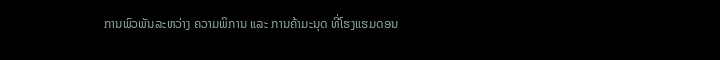ການພົວພັນລະຫວ່າງ ຄວາມພິການ ແລະ ການຄ້າມະນຸດ ທີ່ໂຮງແຮມດອນ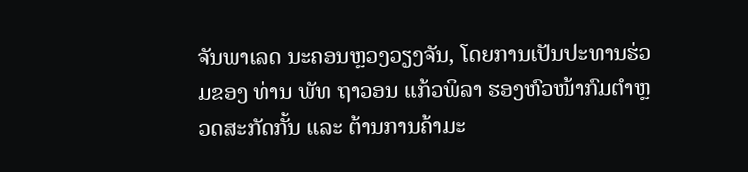ຈັນພາເລດ ນະຄອນຫຼວງວຽງຈັນ, ໂດຍການເປັນປະທານຮ່ວມຂອງ ທ່ານ ພັທ ຖາວອນ ແກ້ວພິລາ ຮອງຫົວໜ້າກົມຕຳຫຼວດສະກັດກັ້ນ ແລະ ຕ້ານການຄ້າມະ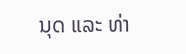ນຸດ ແລະ ທ່າ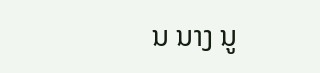ນ ນາງ ນູ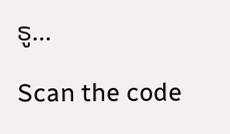ຣູ…

Scan the code